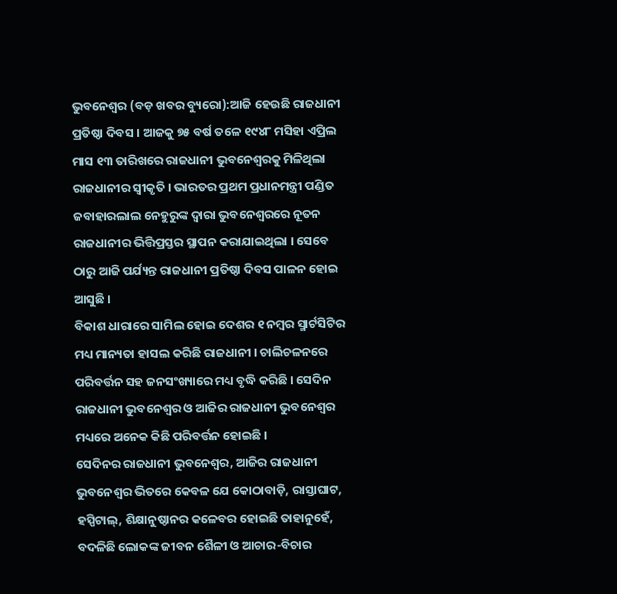ଭୁବନେଶ୍ୱର (ବଡ଼ ଖବର ବ୍ୟୁରୋ):ଆଜି ହେଉଛି ରାଜଧାନୀ ପ୍ରତିଷ୍ଠା ଦିବସ । ଆଜକୁ ୭୫ ବର୍ଷ ତଳେ ୧୯୪୮ ମସିହା ଏପ୍ରିଲ ମାସ ୧୩ ତାରିଖରେ ରାଜଧାନୀ ଭୁବନେଶ୍ୱରକୁ ମିଳିଥିଲା ରାଜଧାନୀର ସ୍ୱୀକୃତି । ଭାରତର ପ୍ରଥମ ପ୍ରଧାନମନ୍ତ୍ରୀ ପଣ୍ଡିତ ଜବାହାରଲାଲ ନେହୁରୁଙ୍କ ଦ୍ୱାରା ଭୁବନେଶ୍ୱରରେ ନୂତନ ରାଜଧାନୀର ଭିତ୍ତିପ୍ରସ୍ତର ସ୍ଥାପନ କରାଯାଇଥିଲା । ସେବେ ଠାରୁ ଆଜି ପର୍ଯ୍ୟନ୍ତ ରାଜଧାନୀ ପ୍ରତିଷ୍ଠା ଦିବସ ପାଳନ ହୋଇ ଆସୁଛି ।
ବିକାଶ ଧାରାରେ ସାମିଲ ହୋଇ ଦେଶର ୧ ନମ୍ବର ସ୍ମାର୍ଟସିଟିର ମଧ୍ୟ ମାନ୍ୟତା ହାସଲ କରିଛି ରାଜଧାନୀ । ଚାଲିଚଳନରେ ପରିବର୍ତ୍ତନ ସହ ଜନସଂଖ୍ୟାରେ ମଧ୍ୟ ବୃଦ୍ଧି କରିଛି । ସେଦିନ ରାଜଧାନୀ ଭୁବନେଶ୍ୱର ଓ ଆଜିର ରାଜଧାନୀ ଭୁବନେଶ୍ୱର ମଧ୍ୟରେ ଅନେକ କିଛି ପରିବର୍ତ୍ତନ ହୋଇଛି ।
ସେଦିନର ରାଜଧାନୀ ଭୁବନେଶ୍ୱର, ଆଜିର ରାଜଧାନୀ ଭୁବନେଶ୍ୱର ଭିତରେ କେବଳ ଯେ କୋଠାବାଡ଼ି, ରାସ୍ତାଘାଟ, ହସ୍ପିଟାଲ୍, ଶିକ୍ଷାନୁଷ୍ଠାନର କଳେବର ହୋଇଛି ତାହାନୁହେଁ, ବଦଳିଛି ଲୋକଙ୍କ ଜୀବନ ଶୈଳୀ ଓ ଆଚାର-ବିଚାର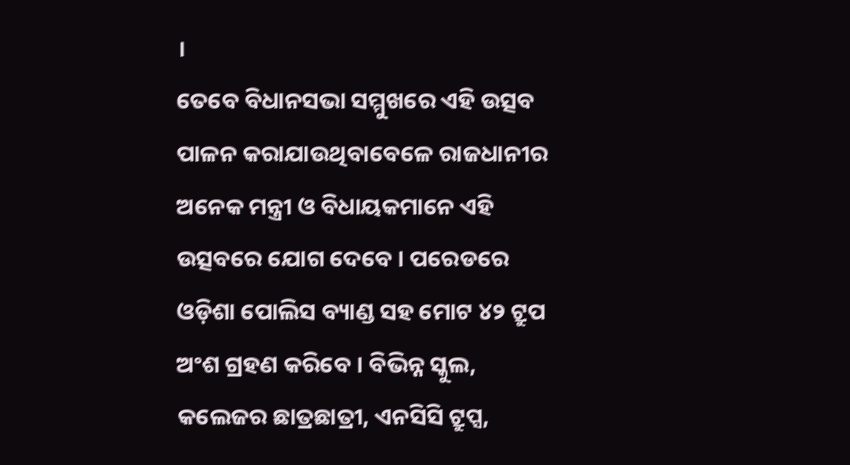।
ତେବେ ବିଧାନସଭା ସମ୍ମୁଖରେ ଏହି ଉତ୍ସବ ପାଳନ କରାଯାଉଥିବାବେଳେ ରାଜଧାନୀର ଅନେକ ମନ୍ତ୍ରୀ ଓ ବିଧାୟକମାନେ ଏହି ଉତ୍ସବରେ ଯୋଗ ଦେବେ । ପରେଡରେ ଓଡ଼ିଶା ପୋଲିସ ବ୍ୟାଣ୍ଡ ସହ ମୋଟ ୪୨ ଟ୍ରୁପ ଅଂଶ ଗ୍ରହଣ କରିବେ । ବିଭିନ୍ନ ସ୍କୁଲ, କଲେଜର ଛାତ୍ରଛାତ୍ରୀ, ଏନସିସି ଟ୍ରୁପ୍ସ,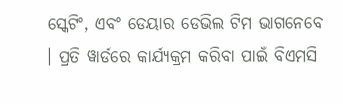ସ୍କେଟିଂ, ଏବଂ ଡେୟାର ଡେଭିଲ ଟିମ ଭାଗନେବେ । ପ୍ରତି ୱାର୍ଡରେ କାର୍ଯ୍ୟକ୍ରମ କରିବା ପାଇଁ ବିଏମସି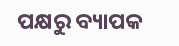ପକ୍ଷରୁ ବ୍ୟାପକ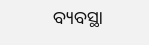ବ୍ୟବସ୍ଥା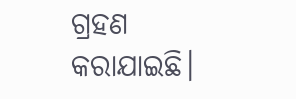ଗ୍ରହଣ କରାଯାଇଛି।